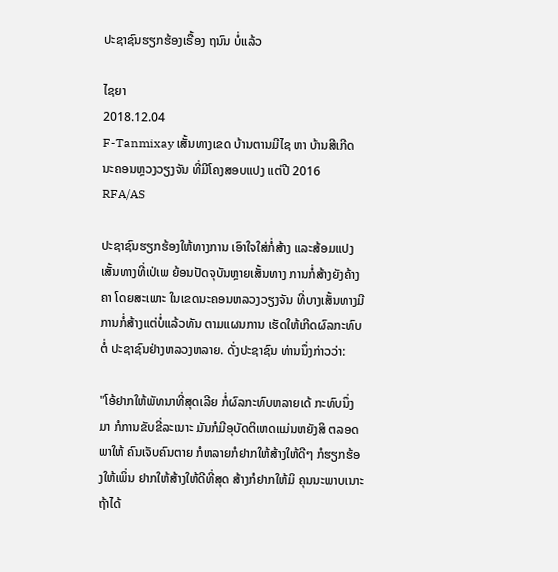ປະຊາຊົນຮຽກຮ້ອງເຣື້ອງ ຖນົນ ບໍ່ແລ້ວ

ໄຊຍາ
2018.12.04
F-Tanmixay ເສັ້ນທາງເຂດ ບ້ານຕານມີໄຊ ຫາ ບ້ານສີເກີດ ນະຄອນຫຼວງວຽງຈັນ ທີ່ມີໂຄງສອບແປງ ແຕ່ປີ 2016
RFA/AS

ປະຊາຊົນຮຽກຮ້ອງໃຫ້ທາງການ ເອົາໃຈໃສ່ກໍ່ສ້າງ ແລະສ້ອມແປງເສັ້ນທາງທີ່ເປ່ເພ ຍ້ອນປັດຈຸບັນຫຼາຍເສັ້ນທາງ ການກໍ່ສ້າງຍັງຄ້າງຄາ ໂດຍສະເພາະ ໃນເຂດນະຄອນຫລວງວຽງຈັນ ທີ່ບາງເສັ້ນທາງມີການກໍ່ສ້າງແຕ່ບໍ່ແລ້ວທັນ ຕາມແຜນການ ເຮັດໃຫ້ເກີດຜົລກະທົບ ຕໍ່ ປະຊາຊົນຢ່າງຫລວງຫລາຍ. ດັ່ງປະຊາຊົນ ທ່ານນຶ່ງກ່າວວ່າ:

"ໂອ້ຢາກໃຫ້ພັທນາທີ່ສຸດເລີຍ ກໍ່ຜົລກະທົບຫລາຍເດ້ ກະທົບນຶ່ງມາ ກໍການຂັບຂີ່ລະເນາະ ມັນກໍມີອຸບັດຕິເຫດແມ່ນຫຍັງສິ ຕລອດພາໃຫ້ ຄົນເຈັບຄົນຕາຍ ກໍຫລາຍກໍຢາກໃຫ້ສ້າງໃຫ້ດີໆ ກໍຮຽກຮ້ອງໃຫ້ເພິ່ນ ຢາກໃຫ້ສ້າງໃຫ້ດີທີ່ສຸດ ສ້າງກໍຢາກໃຫ້ມິ ຄຸນນະພາບເນາະ ຖ້າໄດ້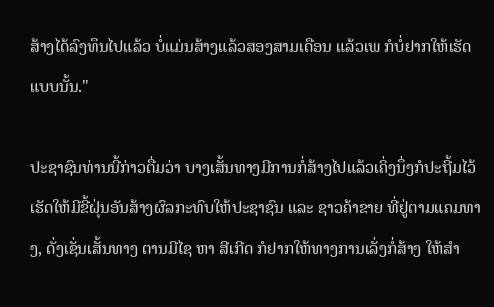ສ້າງໄດ້ລົງທຶນໄປແລ້ວ ບໍ່ແມ່ນສ້າງແລ້ວສອງສາມເດືອນ ແລ້ວເພ ກໍບໍ່ຢາກໃຫ້ເຮັດແບບນັ້ນ."

ປະຊາຊົນທ່ານນີ້ກ່າວຕື່ມວ່າ ບາງເສັ້ນທາງມີການກໍ່ສ້າງໄປແລ້ວເຄິ່ງນຶ່ງກໍປະຖີ້ມໄວ້ ເຮັດໃຫ້ມີຂີ້ຝຸ່ນອັນສ້າງຜົລກະທົບໃຫ້ປະຊາຊົນ ແລະ ຊາວຄ້າຂາຍ ທີ່ຢູ່ຕາມແຄມທາງ, ດັ່ງເຊັ່ນເສັ້ນທາງ ຕານມີໄຊ ຫາ ສີເກີດ ກໍຢາກໃຫ້ທາງການເລັ່ງກໍ່ສ້າງ ໃຫ້ສຳ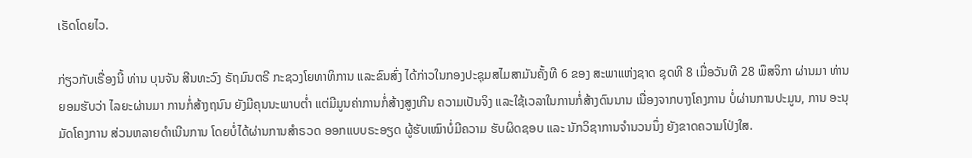ເຣັດໂດຍໄວ.

ກ່ຽວກັບເຣື່ອງນີ້ ທ່ານ ບຸນຈັນ ສີນທະວົງ ຣັຖມົນຕຣີ ກະຊວງໂຍທາທິການ ແລະຂົນສົ່ງ ໄດ້ກ່າວໃນກອງປະຊຸມສໄມສາມັນຄັ້ງທີ 6 ຂອງ ສະພາແຫ່ງຊາດ ຊຸດທີ 8 ເມື່ອວັນທີ 28 ພຶສຈິກາ ຜ່ານມາ ທ່ານ ຍອມຮັບວ່າ ໄລຍະຜ່ານມາ ການກໍ່ສ້າງຖນົນ ຍັງມີຄຸນນະພາບຕໍ່າ ແຕ່ມີມູນຄ່າການກໍ່ສ້າງສູງເກີນ ຄວາມເປັນຈິງ ແລະໃຊ້ເວລາໃນການກໍ່ສ້າງດົນນານ ເນື່ອງຈາກບາງໂຄງການ ບໍ່ຜ່ານການປະມູນ, ການ ອະນຸມັດໂຄງການ ສ່ວນຫລາຍດຳເນີນການ ໂດຍບໍ່ໄດ້ຜ່ານການສຳຣວດ ອອກແບບຣະອຽດ ຜູ້ຮັບເໝົາບໍ່ມີຄວາມ ຮັບຜິດຊອບ ແລະ ນັກວິຊາການຈຳນວນນຶ່ງ ຍັງຂາດຄວາມໂປ່ງໃສ.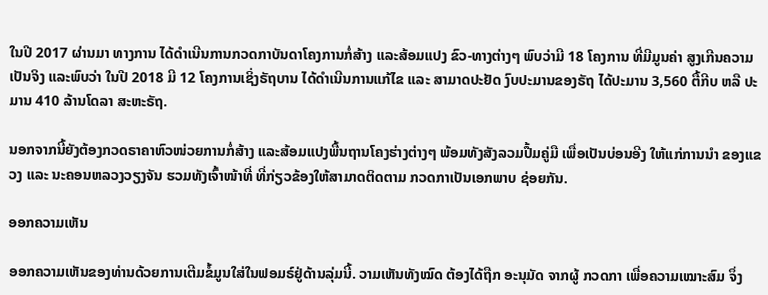ໃນປີ 2017 ຜ່ານມາ ທາງການ ໄດ້ດຳເນີນການກວດກາບັນດາໂຄງການກໍ່ສ້າງ ແລະສ້ອມແປງ ຂົວ-ທາງຕ່າງໆ ພົບວ່າມີ 18 ໂຄງການ ທີ່ມີມູນຄ່າ ສູງເກີນຄວາມເປັນຈິງ ແລະພົບວ່າ ໃນປີ 2018 ມີ 12 ໂຄງການເຊິ່ງຣັຖບານ ໄດ້ດຳເນີນການແກ້ໄຂ ແລະ ສາມາດປະຢັດ ງົບປະມານຂອງຣັຖ ໄດ້ປະມານ 3,560 ຕື້ກີບ ຫລື ປະມານ 410 ລ້ານໂດລາ ສະຫະຣັຖ.

ນອກຈາກນີ້ຍັງຕ້ອງກວດຣາຄາຫົວໜ່ວຍການກໍ່ສ້າງ ແລະສ້ອມແປງພື້ນຖານໂຄງຮ່າງຕ່າງໆ ພ້ອມທັງສັງລວມປື້ມຄູ່ມື ເພື່ອເປັນບ່ອນອີງ ໃຫ້ແກ່ການນໍາ ຂອງແຂວງ ແລະ ນະຄອນຫລວງວຽງຈັນ ຮວມທັງເຈົ້າໜ້າທີ່ ທີ່ກ່ຽວຂ້ອງໃຫ້ສາມາດຕິດຕາມ ກວດກາເປັນເອກພາບ ຊ່ອຍກັນ.

ອອກຄວາມເຫັນ

ອອກຄວາມເຫັນຂອງທ່ານດ້ວຍການເຕີມຂໍ້ມູນໃສ່ໃນຟອມຣ໌ຢູ່ດ້ານລຸ່ມນີ້. ວາມເຫັນທັງໝົດ ຕ້ອງໄດ້ຖືກ ອະນຸມັດ ຈາກຜູ້ ກວດກາ ເພື່ອຄວາມເໝາະສົມ ຈຶ່ງ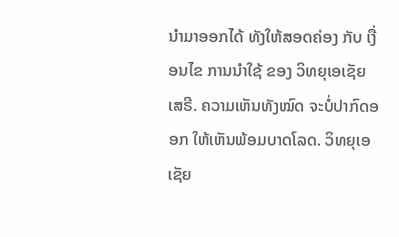ນໍາມາອອກໄດ້ ທັງໃຫ້ສອດຄ່ອງ ກັບ ເງື່ອນໄຂ ການນຳໃຊ້ ຂອງ ວິທຍຸເອເຊັຍເສຣີ. ຄວາມເຫັນທັງໝົດ ຈະບໍ່ປາກົດອອກ ໃຫ້ເຫັນພ້ອມບາດໂລດ. ວິທຍຸເອເຊັຍ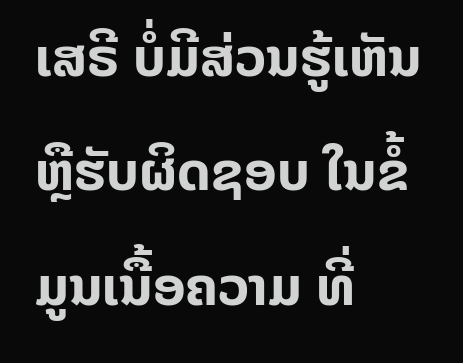ເສຣີ ບໍ່ມີສ່ວນຮູ້ເຫັນ ຫຼືຮັບຜິດຊອບ ໃນຂໍ້ມູນເນື້ອຄວາມ ທີ່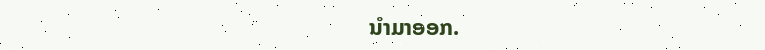ນໍາມາອອກ.